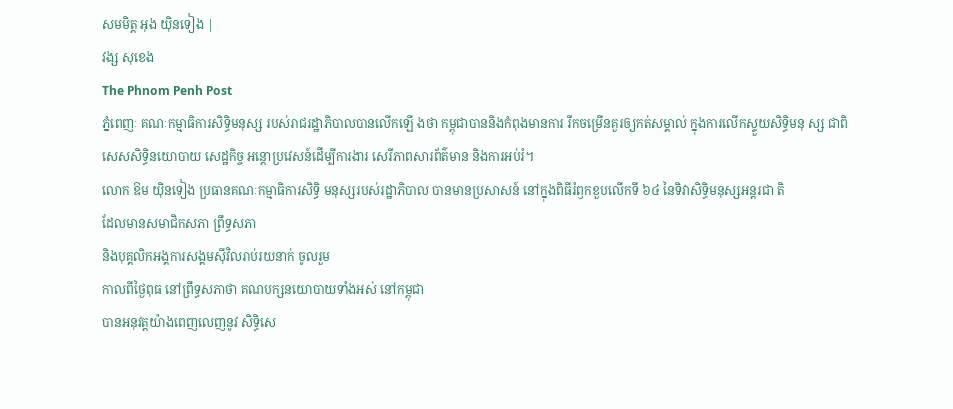សមមិត្ត អុង យ៉ិនទៀង |
វង្ស សុខេង
The Phnom Penh Post
ភ្នំពេញៈ គណៈកម្មាធិការសិទ្ធិមនុស្ស របស់រាជរដ្ឋាភិបាលបានលើកឡើ ងថា កម្ពុជាបាននិងកំពុងមានការ រីកចម្រើនគួរឲ្យកត់សម្គាល់ ក្នុងការលើកស្ទួយសិទ្ធិមនុ ស្ស ជាពិសេសសិទ្ធិនយោបាយ សេដ្ឋកិច្ច អន្តោប្រវេសន៍ដើម្បីការងារ សេរីភាពសារព័ត៌មាន និងការអប់រំ។
លោក ឱម យ៉ិនទៀង ប្រធានគណៈកម្មាធិការសិទ្ធិ មនុស្សរបស់រដ្ឋាភិបាល បានមានប្រសាសន៍ នៅក្នុងពិធីរំឭកខួបលើកទី ៦៤ នៃទិវាសិទ្ធិមនុស្សអន្តរជា តិ
ដែលមានសមាជិកសភា ព្រឹទ្ធសភា
និងបុគ្គលិកអង្គការសង្គមស៊ីវិលរាប់រយនាក់ ចូលរួម
កាលពីថ្ងៃពុធ នៅព្រឹទ្ធសភាថា គណបក្សនយោបាយទាំងអស់ នៅកម្ពុជា
បានអនុវត្តយ៉ាងពេញលេញនូវ សិទ្ធិសេ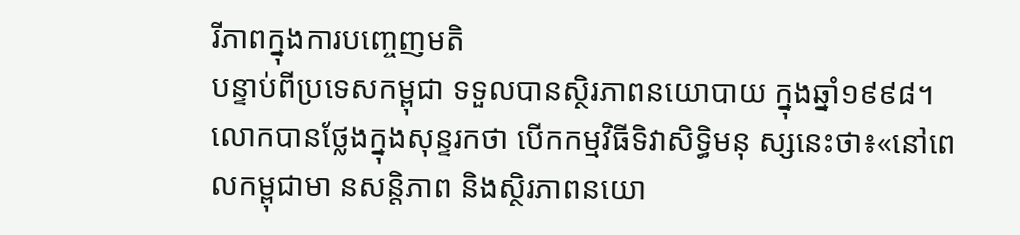រីភាពក្នុងការបញ្ចេញមតិ
បន្ទាប់ពីប្រទេសកម្ពុជា ទទួលបានស្ថិរភាពនយោបាយ ក្នុងឆ្នាំ១៩៩៨។
លោកបានថ្លែងក្នុងសុន្ទរកថា បើកកម្មវិធីទិវាសិទ្ធិមនុ ស្សនេះថា៖«នៅពេលកម្ពុជាមា នសន្តិភាព និងស្ថិរភាពនយោ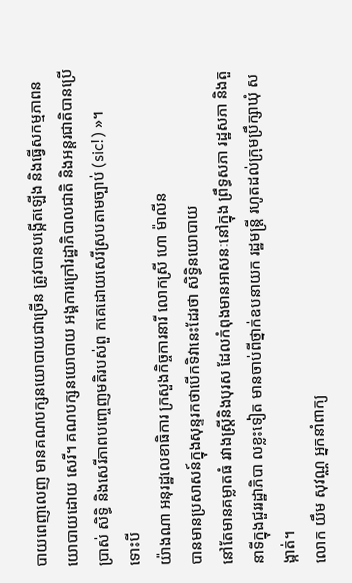បាយពេញលេញ មានគណបក្សនយោបាយជាច្រើន ត្រូវបានបង្កើតឡើង និងធ្វើសកម្មភាពនយោបាយដោយ សេរី។ គណបក្សនយោបាយ អង្គការក្រៅរដ្ឋាភិបាលជាតិ និងអន្តរជាតិបានប្រើប្រាស់ សិទ្ធិ និងសេរីភាពបញ្ចេញមតិរបស់ពួ កគេដោយសេរីស្របតាមច្បាប់ (sic!) »។
ទោះបី
យ៉ាងណា អនុរដ្ឋលេខាធិការ ក្រសួងកិច្ចការនារី លោកស្រី ហោ ម៉ាលីន
បានមានប្រសាសន៍ក្នុងសុន្ទរកថាបើកទិវានេះដែរថា សិទ្ធិនយោបាយ
នៅតែមានគម្លាតធំ រវាងស្ត្រីនិងបុរស ដែលកំពុងមានអាសនៈនៅក្នុង ព្រឹទ្ធសភា រដ្ឋសភា និងតួនាទីក្នុងជួររដ្ឋាភិបា លខ្លះទៀត មានចាប់ពីថ្នាក់ឧបនាយក រដ្ឋមន្ត្រី រហូតដល់ក្រុមប្រឹក្សាឃុំ សង្កាត់។
លោក យឹម សុវណ្ណ អ្នកនាំពាក្យ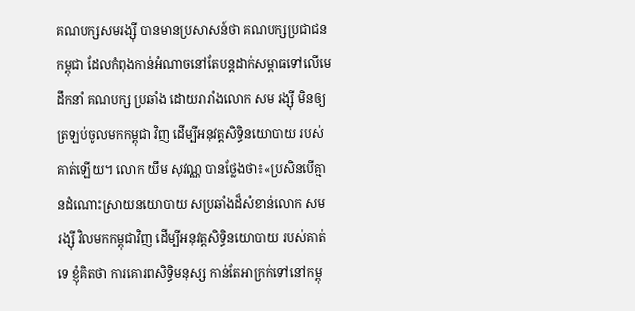គណបក្សសមរង្ស៊ី បានមានប្រសាសន៍ថា គណបក្សប្រជាជនកម្ពុជា ដែលកំពុងកាន់អំណាចនៅតែបន្តដាក់សម្ពាធទៅលើមេដឹកនាំ គណបក្ស ប្រឆាំង ដោយរារាំងលោក សម រង្ស៊ី មិនឲ្យត្រឡប់ចូលមកកម្ពុជា វិញ ដើម្បីអនុវត្តសិទ្ធិនយោបាយ របស់គាត់ឡើយ។ លោក យឹម សុវណ្ណ បានថ្លែងថា៖«ប្រសិនបើគ្មា នដំណោះស្រាយនយោបាយ សប្រឆាំងដ៏សំខាន់លោក សម រង្ស៊ី វិលមកកម្ពុជាវិញ ដើម្បីអនុវត្តសិទ្ធិនយោបាយ របស់គាត់ទេ ខ្ញុំគិតថា ការគោរពសិទ្ធិមនុស្ស កាន់តែអាក្រក់ទៅនៅកម្ពុ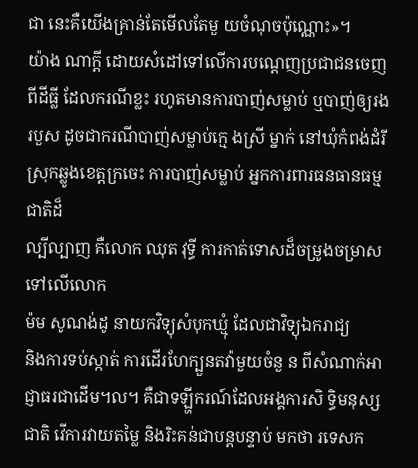ជា នេះគឺយើងគ្រាន់តែមើលតែមួ យចំណុចប៉ុណ្ណោះ»។
យ៉ាង ណាក្តី ដោយសំដៅទៅលើការបណ្តេញប្រជាជនចេញពីដីធ្លី ដែលករណីខ្លះ រហូតមានការបាញ់សម្លាប់ ឬបាញ់ឲ្យរងរបួស ដូចជាករណីបាញ់សម្លាប់ក្មេ ងស្រី ម្នាក់ នៅឃុំកំពង់ដំរី ស្រុកឆ្លូងខេត្តក្រចេះ ការបាញ់សម្លាប់ អ្នកការពារធនធានធម្មជាតិដ៏
ល្បីល្បាញ គឺលោក ឈុត វុទ្ធី ការកាត់ទោសដ៏ចម្រូងចម្រាស ទៅលើលោក
ម៉ម សូណង់ដូ នាយកវិទ្យុសំបុកឃ្មុំ ដែលជាវិទ្យុឯករាជ្យ
និងការទប់ស្កាត់ ការដើរហែក្បួនតវ៉ាមួយចំនួ ន ពីសំណាក់អាជ្ញាធរជាដើម។ល។ គឺជាទឡ្ហីករណ៍ដែលអង្គការសិ ទ្ធិមនុស្សជាតិ វើការវាយតម្លៃ និងរិះគន់ជាបន្តបន្ទាប់ មកថា រទេសក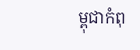ម្ពុជាកំពុ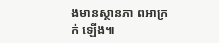ងមានស្ថានភា ពអាក្រក់ ឡើង៕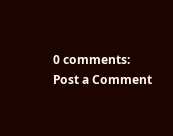0 comments:
Post a Comment